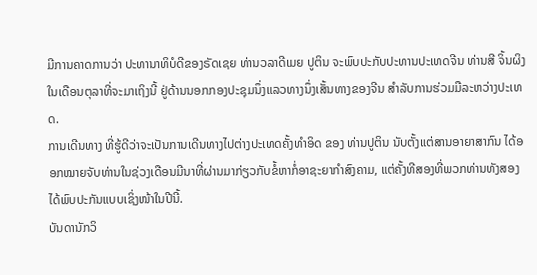ມີການຄາດການວ່າ ປະທານາທິບໍດີຂອງຣັດເຊຍ ທ່ານວລາດີເມຍ ປູຕິນ ຈະພົບປະກັບປະທານປະເທດຈີນ ທ່ານສີ ຈິ້ນຜິງ ໃນເດືອນຕຸລາທີ່ຈະມາເຖິງນີ້ ຢູ່ດ້ານນອກກອງປະຊຸມນຶ່ງແລວທາງນຶ່ງເສັ້ນທາງຂອງຈີນ ສໍາລັບການຮ່ວມມືລະຫວ່າງປະເທດ.
ການເດີນທາງ ທີ່ຮູ້ດີວ່າຈະເປັນການເດີນທາງໄປຕ່າງປະເທດຄັ້ງທໍາອິດ ຂອງ ທ່ານປູຕິນ ນັບຕັ້ງແຕ່ສານອາຍາສາກົນ ໄດ້ອອກໝາຍຈັບທ່ານໃນຊ່ວງເດືອນມີນາທີ່ຜ່ານມາກ່ຽວກັບຂໍ້ຫາກໍ່ອາຊະຍາກໍາສົງຄາມ, ແຕ່ຄັ້ງທີສອງທີ່ພວກທ່ານທັງສອງໄດ້ພົບປະກັນແບບເຊິ່ງໜ້າໃນປີນີ້.
ບັນດານັກວິ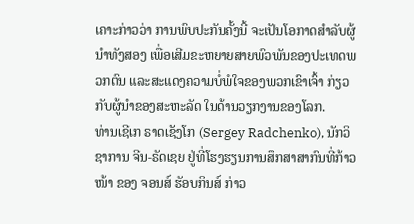ເຄາະກ່າວວ່າ ການພົບປະກັນຄັ້ງນີ້ ຈະເປັນໂອກາດສໍາລັບຜູ້ນໍາທັງສອງ ເພື່ອເສີມຂະຫຍາຍສາຍພົວພັນຂອງປະເທດພວກຕົນ ແລະສະແດງຄວາມບໍ່ພໍໃຈຂອງພວກເຂົາເຈົ້າ ກ່ຽວກັບຜູ້ນໍາຂອງສະຫະລັດ ໃນດ້ານວຽກງານຂອງໂລກ.
ທ່ານເຊີເກ ຣາດເຊັງໂກ (Sergey Radchenko), ນັກວິຊາການ ຈີນ-ຣັດເຊຍ ຢູ່ທີ່ໂຮງຮຽນການສຶກສາສາກົນທີ່ກ້າວໜ້າ ຂອງ ຈອນສ໌ ຮັອບກິນສ໌ ກ່າວ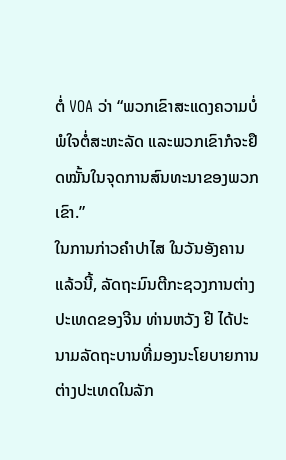ຕໍ່ VOA ວ່າ “ພວກເຂົາສະແດງຄວາມບໍ່ພໍໃຈຕໍ່ສະຫະລັດ ແລະພວກເຂົາກໍຈະຢຶດໝັ້ນໃນຈຸດການສົນທະນາຂອງພວກເຂົາ.”
ໃນການກ່າວຄໍາປາໄສ ໃນວັນອັງຄານແລ້ວນີ້, ລັດຖະມົນຕີກະຊວງການຕ່າງປະເທດຂອງຈີນ ທ່ານຫວັງ ຢີ ໄດ້ປະນາມລັດຖະບານທີ່ມອງນະໂຍບາຍການຕ່າງປະເທດໃນລັກ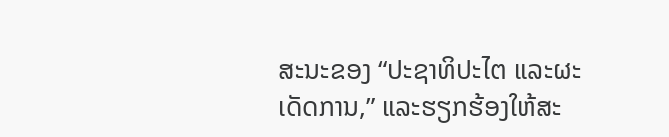ສະນະຂອງ “ປະຊາທິປະໄຕ ແລະຜະເດັດການ,” ແລະຮຽກຮ້ອງໃຫ້ສະ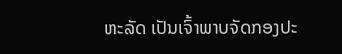ຫະລັດ ເປັນເຈົ້າພາບຈັດກອງປະ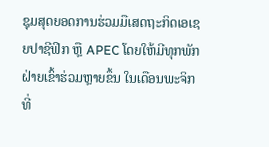ຊຸມສຸດຍອດການຮ່ວມມືເສດຖະກິດເອເຊຍປາຊີຟິກ ຫຼື APEC ໂດຍໃຫ້ມີທຸກພັກຝ່າຍເຂົ້າຮ່ວມຫຼາຍຂຶ້ນ ໃນເດືອນພະຈິກ ທີ່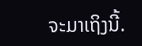ຈະມາເຖິງນີ້.